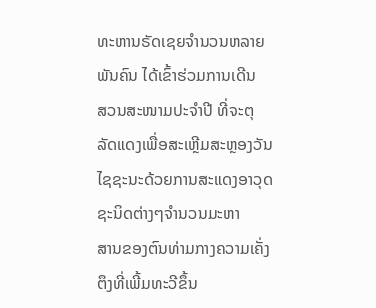ທະຫານຣັດເຊຍຈຳນວນຫລາຍພັນຄົນ ໄດ້ເຂົ້າຮ່ວມການເດີນ
ສວນສະໜາມປະຈຳປີ ທີ່ຈະຕຸລັດແດງເພື່ອສະເຫຼີມສະຫຼອງວັນ
ໄຊຊະນະດ້ວຍການສະແດງອາວຸດຊະນິດຕ່າງໆຈຳນວນມະຫາ
ສານຂອງຕົນທ່າມກາງຄວາມເຄັ່ງຕຶງທີ່ເພີ້ມທະວີຂຶ້ນ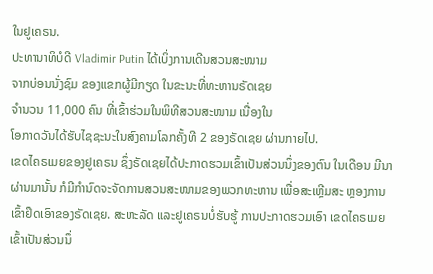ໃນຢູເຄຣນ.
ປະທານາທິບໍດີ Vladimir Putin ໄດ້ເບິ່ງການເດີນສວນສະໜາມ
ຈາກບ່ອນນັ່ງຊົມ ຂອງແຂກຜູ້ມີກຽດ ໃນຂະນະທີ່ທະຫານຣັດເຊຍ
ຈຳນວນ 11,000 ຄົນ ທີ່ເຂົ້າຮ່ວມໃນພິທີສວນສະໜາມ ເນື່ອງໃນ
ໂອກາດວັນໄດ້ຮັບໄຊຊະນະໃນສົງຄາມໂລກຄັ້ງທີ 2 ຂອງຣັດເຊຍ ຜ່ານກາຍໄປ.
ເຂດໄຄຣເມຍຂອງຢູເຄຣນ ຊຶ່ງຣັດເຊຍໄດ້ປະກາດຮວມເຂົ້າເປັນສ່ວນນຶ່ງຂອງຕົນ ໃນເດືອນ ມີນາຜ່ານມານັ້ນ ກໍມີກຳນົດຈະຈັດການສວນສະໜາມຂອງພວກທະຫານ ເພື່ອສະເຫຼີມສະ ຫຼອງການເຂົ້າຢຶດເອົາຂອງຣັດເຊຍ. ສະຫະລັດ ແລະຢູເຄຣນບໍ່ຮັບຮູ້ ການປະກາດຮວມເອົາ ເຂດໄຄຣເມຍ ເຂົ້າເປັນສ່ວນນຶ່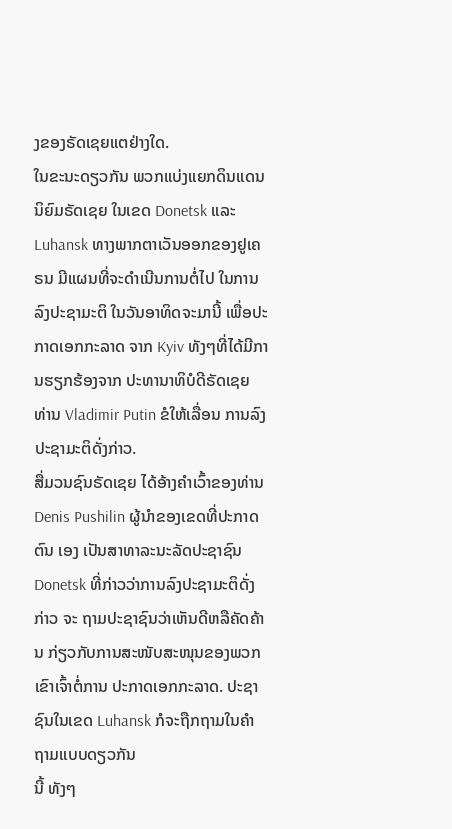ງຂອງຣັດເຊຍແຕຢ່າງໃດ.
ໃນຂະນະດຽວກັນ ພວກແບ່ງແຍກດິນແດນນິຍົມຣັດເຊຍ ໃນເຂດ Donetsk ແລະ Luhansk ທາງພາກຕາເວັນອອກຂອງຢູເຄຣນ ມີແຜນທີ່ຈະດຳເນີນການຕໍ່ໄປ ໃນການລົງປະຊາມະຕິ ໃນວັນອາທິດຈະມານີ້ ເພື່ອປະກາດເອກກະລາດ ຈາກ Kyiv ທັງໆທີ່ໄດ້ມີການຮຽກຮ້ອງຈາກ ປະທານາທິບໍດີຣັດເຊຍ ທ່ານ Vladimir Putin ຂໍໃຫ້ເລື່ອນ ການລົງປະຊາມະຕິດັ່ງກ່າວ.
ສື່ມວນຊົນຣັດເຊຍ ໄດ້ອ້າງຄຳເວົ້າຂອງທ່ານ Denis Pushilin ຜູ້ນຳຂອງເຂດທີ່ປະກາດຕົນ ເອງ ເປັນສາທາລະນະລັດປະຊາຊົນ Donetsk ທີ່ກ່າວວ່າການລົງປະຊາມະຕິດັ່ງກ່າວ ຈະ ຖາມປະຊາຊົນວ່າເຫັນດີຫລືຄັດຄ້ານ ກ່ຽວກັບການສະໜັບສະໜຸນຂອງພວກເຂົາເຈົ້າຕໍ່ການ ປະກາດເອກກະລາດ. ປະຊາຊົນໃນເຂດ Luhansk ກໍຈະຖືກຖາມໃນຄຳຖາມແບບດຽວກັນ
ນີ້ ທັງໆ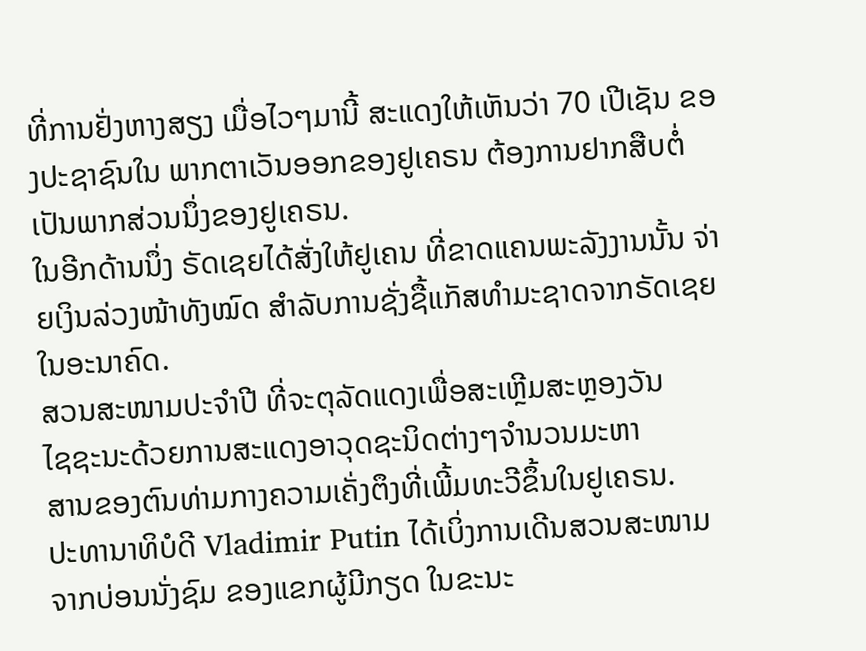ທີ່ການຢັ່ງຫາງສຽງ ເມື່ອໄວໆມານີ້ ສະແດງໃຫ້ເຫັນວ່າ 70 ເປີເຊັນ ຂອງປະຊາຊົນໃນ ພາກຕາເວັນອອກຂອງຢູເຄຣນ ຕ້ອງການຢາກສືບຕໍ່ ເປັນພາກສ່ວນນຶ່ງຂອງຢູເຄຣນ.
ໃນອີກດ້ານນຶ່ງ ຣັດເຊຍໄດ້ສັ່ງໃຫ້ຢູເຄນ ທີ່ຂາດແຄນພະລັງງານນັ້ນ ຈ່າຍເງິນລ່ວງໜ້າທັງໝົດ ສຳລັບການຊັ່ງຊື້ແກັສທຳມະຊາດຈາກຣັດເຊຍໃນອະນາຄົດ.
ສວນສະໜາມປະຈຳປີ ທີ່ຈະຕຸລັດແດງເພື່ອສະເຫຼີມສະຫຼອງວັນ
ໄຊຊະນະດ້ວຍການສະແດງອາວຸດຊະນິດຕ່າງໆຈຳນວນມະຫາ
ສານຂອງຕົນທ່າມກາງຄວາມເຄັ່ງຕຶງທີ່ເພີ້ມທະວີຂຶ້ນໃນຢູເຄຣນ.
ປະທານາທິບໍດີ Vladimir Putin ໄດ້ເບິ່ງການເດີນສວນສະໜາມ
ຈາກບ່ອນນັ່ງຊົມ ຂອງແຂກຜູ້ມີກຽດ ໃນຂະນະ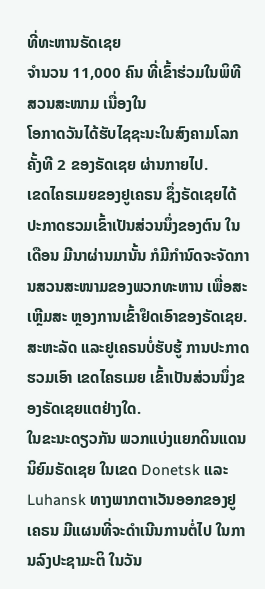ທີ່ທະຫານຣັດເຊຍ
ຈຳນວນ 11,000 ຄົນ ທີ່ເຂົ້າຮ່ວມໃນພິທີສວນສະໜາມ ເນື່ອງໃນ
ໂອກາດວັນໄດ້ຮັບໄຊຊະນະໃນສົງຄາມໂລກຄັ້ງທີ 2 ຂອງຣັດເຊຍ ຜ່ານກາຍໄປ.
ເຂດໄຄຣເມຍຂອງຢູເຄຣນ ຊຶ່ງຣັດເຊຍໄດ້ປະກາດຮວມເຂົ້າເປັນສ່ວນນຶ່ງຂອງຕົນ ໃນເດືອນ ມີນາຜ່ານມານັ້ນ ກໍມີກຳນົດຈະຈັດການສວນສະໜາມຂອງພວກທະຫານ ເພື່ອສະເຫຼີມສະ ຫຼອງການເຂົ້າຢຶດເອົາຂອງຣັດເຊຍ. ສະຫະລັດ ແລະຢູເຄຣນບໍ່ຮັບຮູ້ ການປະກາດຮວມເອົາ ເຂດໄຄຣເມຍ ເຂົ້າເປັນສ່ວນນຶ່ງຂອງຣັດເຊຍແຕຢ່າງໃດ.
ໃນຂະນະດຽວກັນ ພວກແບ່ງແຍກດິນແດນນິຍົມຣັດເຊຍ ໃນເຂດ Donetsk ແລະ Luhansk ທາງພາກຕາເວັນອອກຂອງຢູເຄຣນ ມີແຜນທີ່ຈະດຳເນີນການຕໍ່ໄປ ໃນການລົງປະຊາມະຕິ ໃນວັນ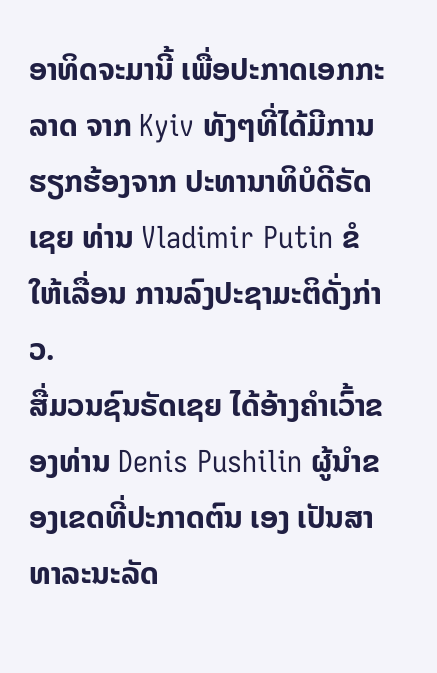ອາທິດຈະມານີ້ ເພື່ອປະກາດເອກກະລາດ ຈາກ Kyiv ທັງໆທີ່ໄດ້ມີການຮຽກຮ້ອງຈາກ ປະທານາທິບໍດີຣັດເຊຍ ທ່ານ Vladimir Putin ຂໍໃຫ້ເລື່ອນ ການລົງປະຊາມະຕິດັ່ງກ່າວ.
ສື່ມວນຊົນຣັດເຊຍ ໄດ້ອ້າງຄຳເວົ້າຂອງທ່ານ Denis Pushilin ຜູ້ນຳຂອງເຂດທີ່ປະກາດຕົນ ເອງ ເປັນສາທາລະນະລັດ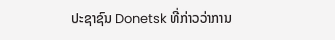ປະຊາຊົນ Donetsk ທີ່ກ່າວວ່າການ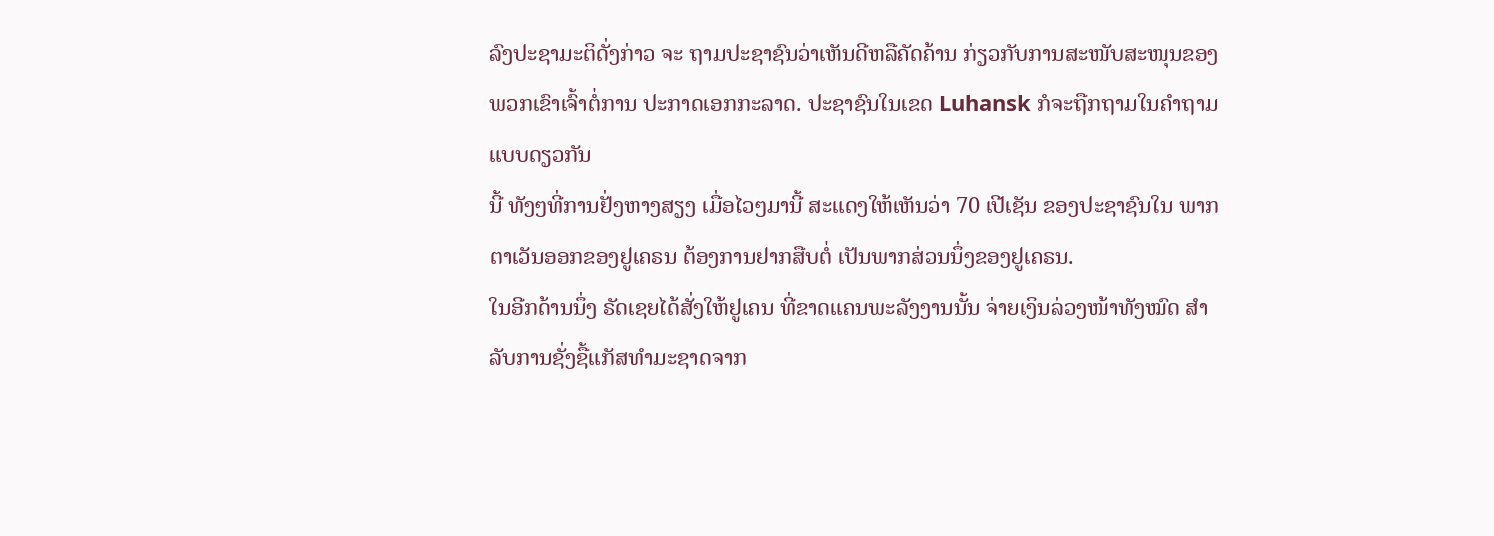ລົງປະຊາມະຕິດັ່ງກ່າວ ຈະ ຖາມປະຊາຊົນວ່າເຫັນດີຫລືຄັດຄ້ານ ກ່ຽວກັບການສະໜັບສະໜຸນຂອງພວກເຂົາເຈົ້າຕໍ່ການ ປະກາດເອກກະລາດ. ປະຊາຊົນໃນເຂດ Luhansk ກໍຈະຖືກຖາມໃນຄຳຖາມແບບດຽວກັນ
ນີ້ ທັງໆທີ່ການຢັ່ງຫາງສຽງ ເມື່ອໄວໆມານີ້ ສະແດງໃຫ້ເຫັນວ່າ 70 ເປີເຊັນ ຂອງປະຊາຊົນໃນ ພາກຕາເວັນອອກຂອງຢູເຄຣນ ຕ້ອງການຢາກສືບຕໍ່ ເປັນພາກສ່ວນນຶ່ງຂອງຢູເຄຣນ.
ໃນອີກດ້ານນຶ່ງ ຣັດເຊຍໄດ້ສັ່ງໃຫ້ຢູເຄນ ທີ່ຂາດແຄນພະລັງງານນັ້ນ ຈ່າຍເງິນລ່ວງໜ້າທັງໝົດ ສຳລັບການຊັ່ງຊື້ແກັສທຳມະຊາດຈາກ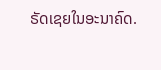ຣັດເຊຍໃນອະນາຄົດ.